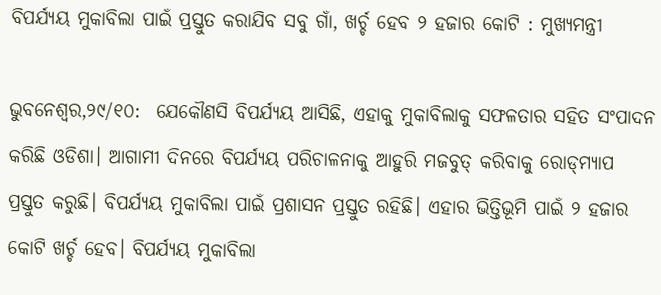ବିପର୍ଯ୍ୟୟ ମୁକାବିଲା ପାଇଁ ପ୍ରସ୍ତୁତ କରାଯିବ ସବୁ ଗାଁ, ଖର୍ଚ୍ଚ ହେବ ୨ ହଜାର କୋଟି : ମୁଖ୍ୟମନ୍ତ୍ରୀ

ଭୁବନେଶ୍ବର,୨୯/୧୦:  ଯେକୌଣସି ବିପର୍ଯ୍ୟୟ ଆସିଛି, ଏହାକୁ ମୁକାବିଲାକୁ ସଫଳତାର ସହିତ ସଂପାଦନ କରିଛି ଓଡିଶା। ଆଗାମୀ ଦିନରେ ବିପର୍ଯ୍ୟୟ ପରିଚାଳନାକୁ ଆହୁରି ମଜବୁତ୍‌ କରିବାକୁ ରୋଡ୍‌ମ୍ୟାପ ପ୍ରସ୍ତୁତ କରୁଛି। ବିପର୍ଯ୍ୟୟ ମୁକାବିଲା ପାଇଁ ପ୍ରଶାସନ ପ୍ରସ୍ତୁତ ରହିଛି। ଏହାର ଭିତ୍ତିଭୂମି ପାଇଁ ୨ ହଜାର କୋଟି ଖର୍ଚ୍ଚ ହେବ। ବିପର୍ଯ୍ୟୟ ମୁକାବିଲା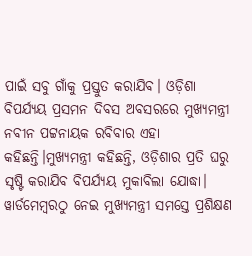ପାଇଁ ସବୁ ଗାଁକୁ ପ୍ରସ୍ତୁତ କରାଯିବ। ଓଡ଼ିଶା ବିପର୍ଯ୍ୟୟ ପ୍ରସମନ ଦିବସ ଅବସରରେ ମୁଖ୍ୟମନ୍ତ୍ରୀ ନବୀନ ପଟ୍ଟନାୟକ ରବିବାର ଏହା କହିଛନ୍ତି।ମୁଖ୍ୟମନ୍ତ୍ରୀ କହିଛନ୍ତି, ଓଡ଼ିଶାର ପ୍ରତି ଘରୁ ସୃଷ୍ଟି କରାଯିବ ବିପର୍ଯ୍ୟୟ ମୁକାବିଲା ଯୋଦ୍ଧା। ୱାର୍ଡମେମ୍ବରଠୁ ନେଇ ମୁଖ୍ୟମନ୍ତ୍ରୀ ସମସ୍ତେ ପ୍ରଶିକ୍ଷଣ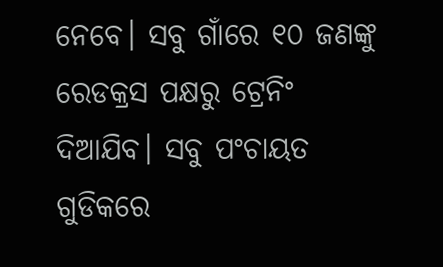ନେବେ। ସବୁ ଗାଁରେ ୧୦ ଜଣଙ୍କୁ ରେଡକ୍ରସ ପକ୍ଷରୁ ଟ୍ରେନିଂ ଦିଆଯିବ। ସବୁ ପଂଚାୟତ ଗୁଡିକରେ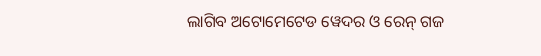ଲାଗିବ ଅଟୋମେଟେଡ ୱେଦର ଓ ରେନ୍ ଗଜ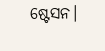ଷ୍ଟେସନ।